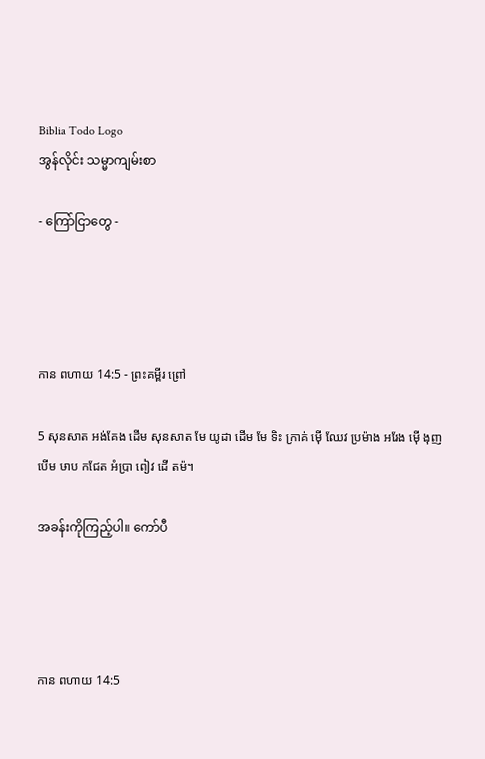Biblia Todo Logo
အွန်လိုင်း သမ္မာကျမ်းစာ

- ကြော်ငြာတွေ -




កាន ពហាយ 14:5 - ព្រះគម្ពីរ ព្រៅ

5 សុនសាត អង់គែង ដើម សុនសាត មែ យូដា ដើម មែ ទិះ ក្រាគ់ ម៉ើ ឈែវ ប្រម៉ាង អរែង ម៉ើ ងុញ បើម ឞាប កជែត អំប្រា ពៀវ ដើ តម៉។

အခန်းကိုကြည့်ပါ။ ကော်ပီ




កាន ពហាយ 14:5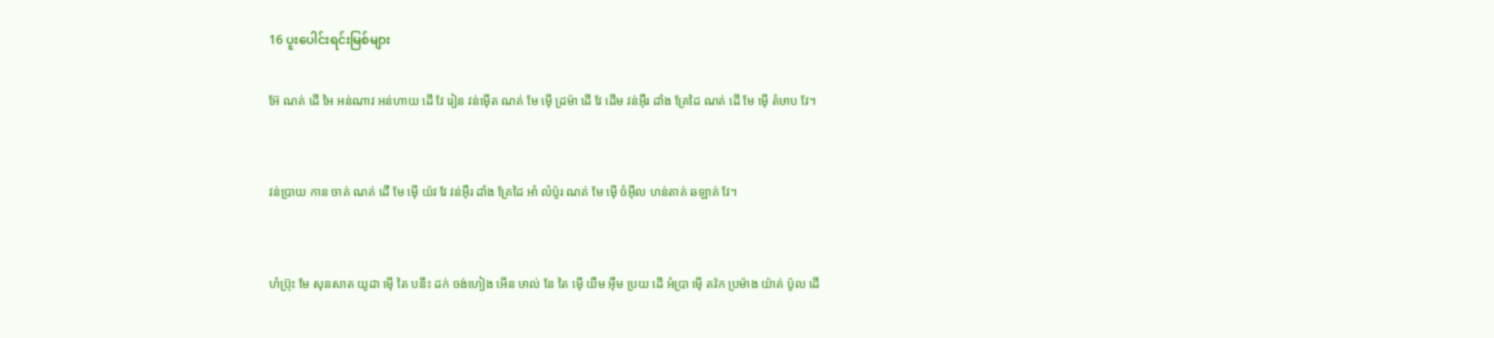16 ပူးပေါင်းရင်းမြစ်များ

អ៊ែ ណគ់ ដើ អៃ អន់ណាវ អន់ហាយ ដើ វែ រៀន វន់ម៉ើត ណគ់ មែ ម៉ើ ដ្រម៉ា ដើ វែ ដើម វន់អ៊ឺរ ដាំង គ្រែដៃ ណគ់ ដើ មែ ម៉ើ តំឞាប វែ។


វន់ប្រាយ កាន ចាគ់ ណគ់ ដើ មែ ម៉ើ យ៉វ វែ វន់អ៊ឺរ ដាំង គ្រែដៃ អាំ លំប៉ូរ ណគ់ មែ ម៉ើ ចំអ៊ីល ហន់តាគ់ ឆឡាគ់ វែ។


ហំប៊្រុះ មែ សុនសាត យូដា ម៉ើ តៃ បនឹះ ដក់ ចង់ហៀង អើន ឞាល់ នែ តៃ ម៉ើ យឺម អ៊ឺម ប្រយ ដើ អំប្រា ម៉ើ តវ៉ក ប្រម៉ាង យ៉ាគ់ ប៉ូល ដើ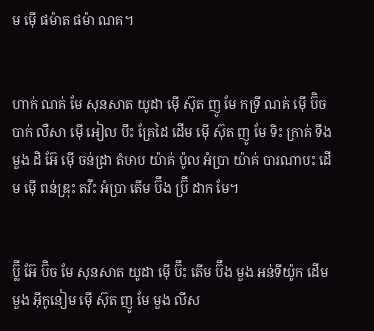ម ម៉ើ ផម៉ាត ផម៉ា ណគ។


ហាក់ ណគ់ មែ សុនសាត យូដា ម៉ើ ស៊ុត ញូ មែ កទ្រី ណគ់ ម៉ើ ប៊ិច បាក់ លឺសា ម៉ើ អៀល បឹះ គ្រែដៃ ដើម ម៉ើ ស៊ុត ញូ មែ ទិះ ក្រាគ់ ទឹង មួង ដិ អ៊ែ ម៉ើ ចន់ដ្រា តំឞាប យ៉ាគ់ ប៉ូល អំប្រា យ៉ាគ់ បារណាបះ ដើម ម៉ើ ពន់ឌ្រុះ តវីះ អំប្រា តើម ប៊ឹង ប៊្រី ដាក មែ។


ប៊្លី អ៊ែ ប៊ិច មែ សុនសាត យូដា ម៉ើ ប៊ឹះ តើម ប៊ឹង មួង អន់ទីយ៉ូក ដើម មួង អ៊ីកូនៀម ម៉ើ ស៊ុត ញូ មែ មួង លីស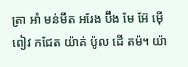ត្រា អាំ មន់មឹត អរែង ប៊ឹង មែ អ៊ែ ម៉ើ ពៀវ កជែត យ៉ាគ់ ប៉ូល ដើ តម៉។ យ៉ា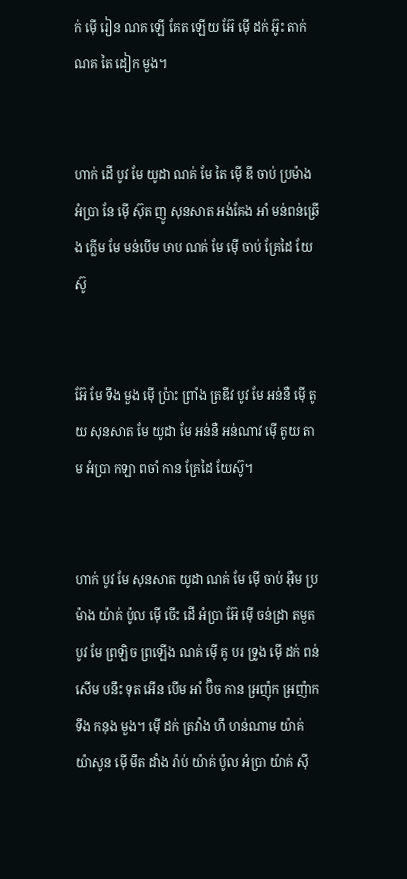ក់ ម៉ើ រៀន ណគ ឡើ គែត ឡើយ អ៊ែ ម៉ើ ដក់ អ៊ូះ តាក់ ណគ តៃ ដៀក មួង។


ហាក់ ដើ បូវ មែ យូដា ណគ់ មែ តៃ ម៉ើ ឌី ចាប់ ប្រម៉ាង អំប្រា នែ ម៉ើ ស៊ុត ញូ សុនសាត អង់គែង អាំ មន់ពន់ឆ្រើង ក្លើម មែ មន់បើម ឞាប ណគ់ មែ ម៉ើ ចាប់ គ្រែដៃ យែស៊ូ


អ៊ែ មែ ទឹង មួង ម៉ើ ប៉្រាះ ព្រាំង ត្រឌីវ បូវ មែ អន់នឺ ម៉ើ តូយ សុនសាត មែ យូដា មែ អន់នឺ អន់ណាវ ម៉ើ តូយ តាម អំប្រា កឡា ពចាំ កាន គ្រែដៃ យែស៊ូ។


ហាក់ បូវ មែ សុនសាត យូដា ណគ់ មែ ម៉ើ ចាប់ អ៊ឺម ប្រម៉ាង យ៉ាគ់ ប៉ូល ម៉ើ ចើះ ដើ អំប្រា អ៊ែ ម៉ើ ចន់ដ្រា តមួត បូវ មែ ព្រឡិច ព្រឡើង ណគ់ ម៉ើ គូ បរ ទ្រូង ម៉ើ ដក់ ពន់សើម បនឹះ ទុត អើន បើម អាំ ប៊ិច កាន អ្រញ៉ុក អ្រញ៉ាក ទឹង កនុង មួង។ ម៉ើ ដក់ ត្រវ៉ាង ហឹ ហន់ណាម យ៉ាគ់ យ៉ាសូន ម៉ើ មឹត ដាំង រ៉ាប់ យ៉ាគ់ ប៉ូល អំប្រា យ៉ាគ់ ស៊ី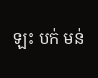ឡះ បក់ មន់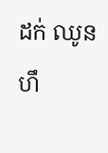ដក់ ឈូន ហឹ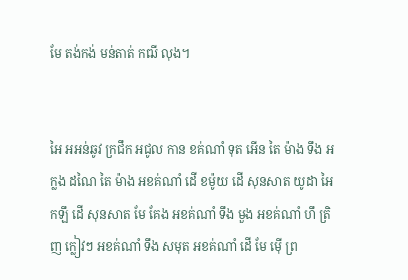មែ តង់កង់ មន់តាត់ កឍី លុង។


អៃ អអន់ឆូវ ក្រជឹក អជូល កាន ខគ់ណាំ ទុត អើន តៃ ម៉ាង ទឹង អក្លង ដណៃ តៃ ម៉ាង អខគ់ណាំ ដើ ខម៉ូយ ដើ សុនសាត យូដា អៃ កឡឹ ដើ សុនសាត មែ គែង អខគ់ណាំ ទឹង មួង អខគ់ណាំ ហឹ ត្រិញ ក្លៀវៗ អខគ់ណាំ ទឹង សមុត អខគ់ណាំ ដើ មែ ម៉ើ ព្រ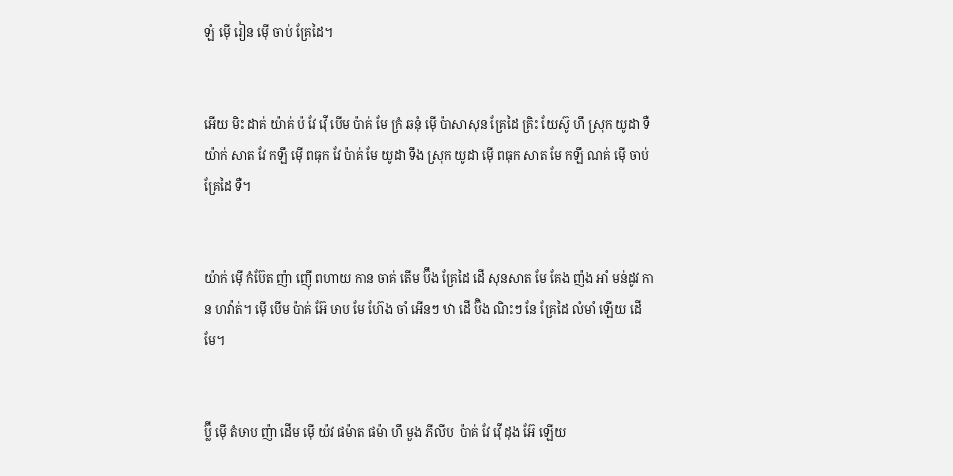ឡំ ម៉ើ រៀន ម៉ើ ចាប់ គ្រែដៃ។


អើយ មិះ ដាគ់ យ៉ាគ់ ប៉ វែ វ៉ើ បើម ប៉ាគ់ មែ ក្រំ ឆនុំ ម៉ើ ប៉ាសាសុន គ្រែដៃ គ្រិះ យែស៊ូ ហឹ ស្រុក យូដា ទឺ យ៉ាក់ សាត វែ កឡឹ ម៉ើ ពធុក វែ ប៉ាគ់ មែ យូដា ទឹង ស្រុក យូដា ម៉ើ ពធុក សាត មែ កឡឹ ណគ់ ម៉ើ ចាប់ គ្រែដៃ ទឺ។


យ៉ាក់ ម៉ើ កំប៊ែត ញ៉ា ញ៉ើ ពហាយ កាន ចាគ់ តើម ប៊ឹង គ្រែដៃ ដើ សុនសាត មែ គែង ញ៉ង អាំ មន់ដូវ កាន ហវ៉ាត់។ ម៉ើ បើម ប៉ាគ់ អ៊ែ ឞាប មែ ហ៊ែង ចាំ អើនៗ ឋា ដើ ប៊ិង ណិះៗ នែ គ្រែដៃ លំមាំ ឡើយ ដើ មែ។


ប៊្លី ម៉ើ តំឞាប ញ៉ា ដើម ម៉ើ យ៉វ ផម៉ាត ផម៉ា ហឹ មួង ភីលីប  ប៉ាគ់ វែ វ៉ើ ដុង អ៊ែ ឡើយ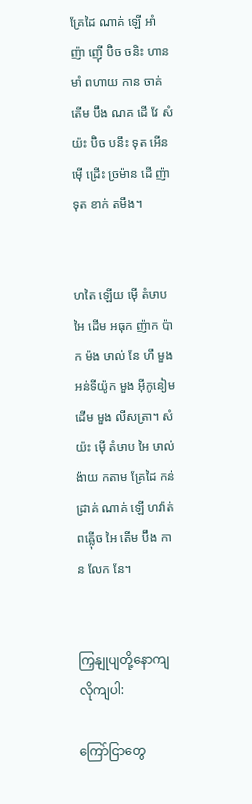គ្រែដៃ ណាគ់ ឡើ អាំ ញ៉ា ញ៉ើ ប៊ិច ចនិះ ហាន មាំ ពហាយ កាន ចាគ់ តើម ប៊ឹង ណគ ដើ វែ សំយ៉ះ ប៊ិច បនឹះ ទុត អើន ម៉ើ ដ្រើះ ច្រម៉ាន ដើ ញ៉ា ទុត ខាក់ តមឹង។


ហតៃ ឡើយ ម៉ើ តំឞាប អៃ ដើម អធុក ញ៉ាក ប៉ាក ម៉ង ឞាល់ នែ ហឹ មួង អន់ទីយ៉ូក មួង អ៊ីកូនៀម ដើម មួង លីសត្រា។ សំយ៉ះ ម៉ើ តំឞាប អៃ ឞាល់ ង៉ាយ កតាម គ្រែដៃ កន់ដ្រាគ់ ណាគ់ ឡើ ហវ៉ាត់ ពឝ៉្លើច អៃ តើម ប៊ឹង កាន លែក នែ។


ကြှနျုပျတို့နောကျလိုကျပါ:

ကြော်ငြာတွေ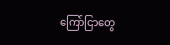ကြော်ငြာတွေ